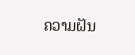ຄວາມຝັນ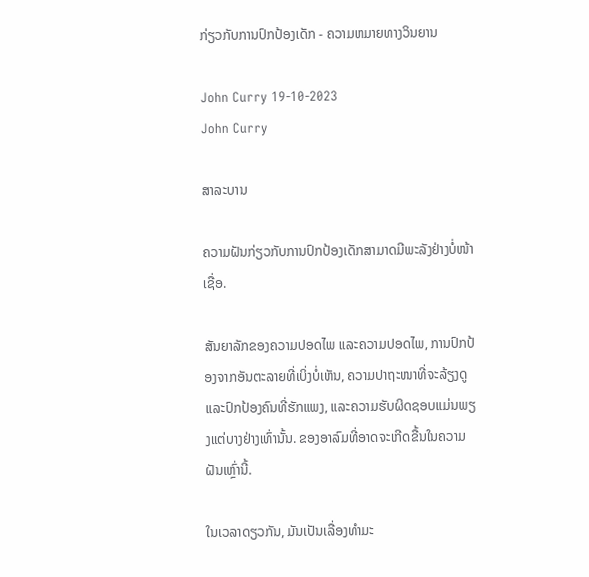ກ່ຽວກັບການປົກປ້ອງເດັກ - ຄວາມຫມາຍທາງວິນຍານ

John Curry 19-10-2023
John Curry

ສາລະບານ

ຄວາມຝັນກ່ຽວກັບການປົກປ້ອງເດັກສາມາດມີພະລັງຢ່າງບໍ່ໜ້າເຊື່ອ.

ສັນຍາລັກຂອງຄວາມປອດໄພ ແລະຄວາມປອດໄພ, ການປົກປ້ອງຈາກອັນຕະລາຍທີ່ເບິ່ງບໍ່ເຫັນ, ຄວາມປາຖະໜາທີ່ຈະລ້ຽງດູ ແລະປົກປ້ອງຄົນທີ່ຮັກແພງ, ແລະຄວາມຮັບຜິດຊອບແມ່ນພຽງແຕ່ບາງຢ່າງເທົ່ານັ້ນ. ຂອງອາລົມທີ່ອາດຈະເກີດຂື້ນໃນຄວາມຝັນເຫຼົ່ານີ້.

ໃນເວລາດຽວກັນ, ມັນເປັນເລື່ອງທໍາມະ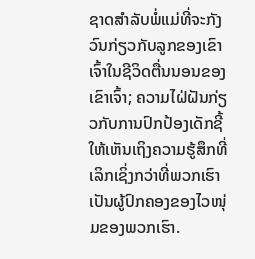ຊາດສໍາລັບພໍ່ແມ່ທີ່ຈະກັງວົນກ່ຽວກັບລູກຂອງເຂົາເຈົ້າໃນຊີວິດຕື່ນນອນຂອງເຂົາເຈົ້າ; ຄວາມໄຝ່ຝັນກ່ຽວກັບການປົກປ້ອງເດັກຊີ້ໃຫ້ເຫັນເຖິງຄວາມຮູ້ສຶກທີ່ເລິກເຊິ່ງກວ່າທີ່ພວກເຮົາເປັນຜູ້ປົກຄອງຂອງໄວໜຸ່ມຂອງພວກເຮົາ.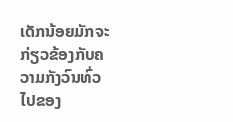ເດັກນ້ອຍມັກຈະກ່ຽວຂ້ອງກັບຄວາມກັງວົນທົ່ວໄປຂອງ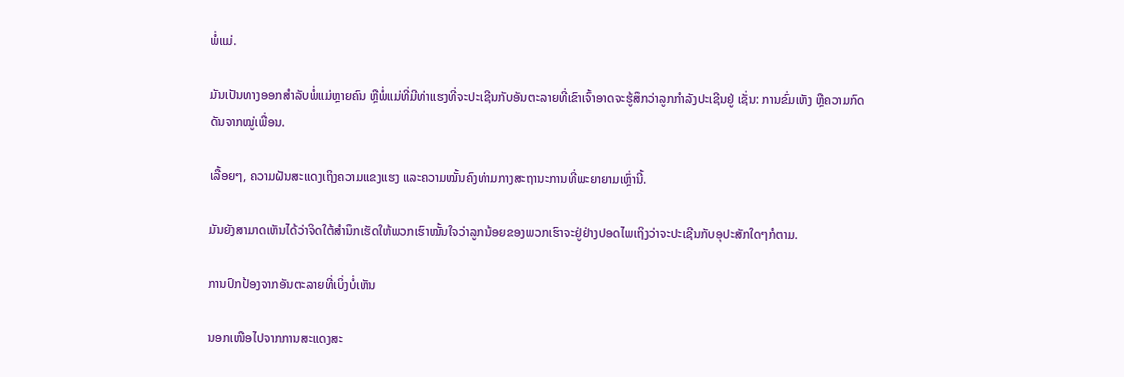ພໍ່ແມ່.

ມັນເປັນທາງອອກສໍາລັບພໍ່ແມ່ຫຼາຍຄົນ ຫຼືພໍ່ແມ່ທີ່ມີທ່າແຮງທີ່ຈະປະເຊີນກັບອັນຕະລາຍທີ່ເຂົາເຈົ້າອາດຈະຮູ້ສຶກວ່າລູກກໍາລັງປະເຊີນຢູ່ ເຊັ່ນ: ການຂົ່ມເຫັງ ຫຼືຄວາມກົດດັນຈາກໝູ່ເພື່ອນ.

ເລື້ອຍໆ, ຄວາມຝັນສະແດງເຖິງຄວາມແຂງແຮງ ແລະຄວາມໝັ້ນຄົງທ່າມກາງສະຖານະການທີ່ພະຍາຍາມເຫຼົ່ານີ້.

ມັນຍັງສາມາດເຫັນໄດ້ວ່າຈິດໃຕ້ສຳນຶກເຮັດໃຫ້ພວກເຮົາໝັ້ນໃຈວ່າລູກນ້ອຍຂອງພວກເຮົາຈະຢູ່ຢ່າງປອດໄພເຖິງວ່າຈະປະເຊີນກັບອຸປະສັກໃດໆກໍຕາມ.

ການປົກປ້ອງຈາກອັນຕະລາຍທີ່ເບິ່ງບໍ່ເຫັນ

ນອກເໜືອໄປຈາກການສະແດງສະ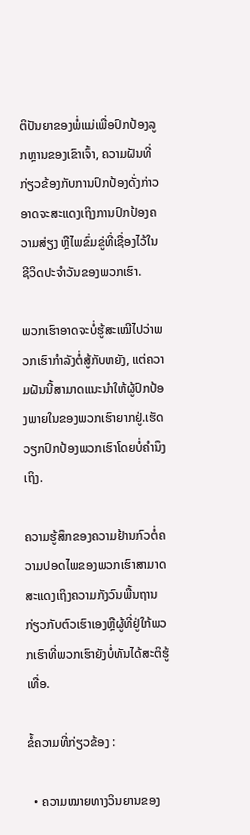ຕິປັນຍາຂອງພໍ່ແມ່ເພື່ອປົກປ້ອງລູກຫຼານຂອງເຂົາເຈົ້າ, ຄວາມຝັນທີ່ກ່ຽວຂ້ອງກັບການປົກປ້ອງດັ່ງກ່າວອາດຈະສະແດງເຖິງການປົກປ້ອງຄວາມສ່ຽງ ຫຼືໄພຂົ່ມຂູ່ທີ່ເຊື່ອງໄວ້ໃນຊີວິດປະຈໍາວັນຂອງພວກເຮົາ.

ພວກເຮົາອາດຈະບໍ່ຮູ້ສະເໝີໄປວ່າພວກເຮົາກຳລັງຕໍ່ສູ້ກັບຫຍັງ, ແຕ່ຄວາມຝັນນີ້ສາມາດແນະນຳໃຫ້ຜູ້ປົກປ້ອງພາຍໃນຂອງພວກເຮົາຍາກຢູ່.ເຮັດວຽກປົກປ້ອງພວກເຮົາໂດຍບໍ່ຄໍານຶງເຖິງ.

ຄວາມຮູ້ສຶກຂອງຄວາມຢ້ານກົວຕໍ່ຄວາມປອດໄພຂອງພວກເຮົາສາມາດສະແດງເຖິງຄວາມກັງວົນພື້ນຖານກ່ຽວກັບຕົວເຮົາເອງຫຼືຜູ້ທີ່ຢູ່ໃກ້ພວກເຮົາທີ່ພວກເຮົາຍັງບໍ່ທັນໄດ້ສະຕິຮູ້ເທື່ອ.

ຂໍ້ຄວາມທີ່ກ່ຽວຂ້ອງ :

  • ຄວາມໝາຍທາງວິນຍານຂອງ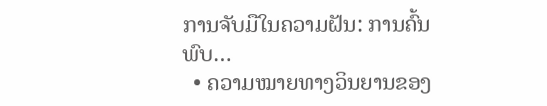ການຈັບມືໃນຄວາມຝັນ: ການຄົ້ນພົບ…
  • ຄວາມໝາຍທາງວິນຍານຂອງ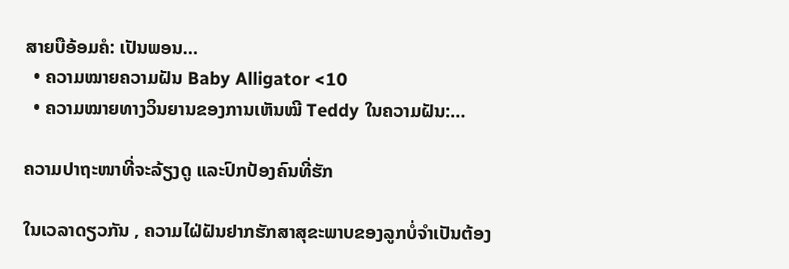ສາຍບືອ້ອມຄໍ: ເປັນພອນ…
  • ຄວາມໝາຍຄວາມຝັນ Baby Alligator <10
  • ຄວາມໝາຍທາງວິນຍານຂອງການເຫັນໝີ Teddy ໃນຄວາມຝັນ:…

ຄວາມປາຖະໜາທີ່ຈະລ້ຽງດູ ແລະປົກປ້ອງຄົນທີ່ຮັກ

ໃນເວລາດຽວກັນ , ຄວາມໄຝ່ຝັນຢາກຮັກສາສຸຂະພາບຂອງລູກບໍ່ຈຳເປັນຕ້ອງ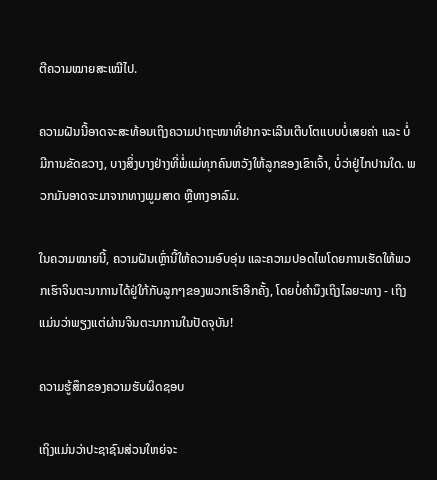ຕີຄວາມໝາຍສະເໝີໄປ.

ຄວາມຝັນນີ້ອາດຈະສະທ້ອນເຖິງຄວາມປາຖະໜາທີ່ຢາກຈະເລີນເຕີບໂຕແບບບໍ່ເສຍຄ່າ ແລະ ບໍ່ມີການຂັດຂວາງ, ບາງສິ່ງບາງຢ່າງທີ່ພໍ່ແມ່ທຸກຄົນຫວັງໃຫ້ລູກຂອງເຂົາເຈົ້າ, ບໍ່ວ່າຢູ່ໄກປານໃດ. ພວກມັນອາດຈະມາຈາກທາງພູມສາດ ຫຼືທາງອາລົມ.

ໃນຄວາມໝາຍນີ້, ຄວາມຝັນເຫຼົ່ານີ້ໃຫ້ຄວາມອົບອຸ່ນ ແລະຄວາມປອດໄພໂດຍການເຮັດໃຫ້ພວກເຮົາຈິນຕະນາການໄດ້ຢູ່ໃກ້ກັບລູກໆຂອງພວກເຮົາອີກຄັ້ງ, ໂດຍບໍ່ຄໍານຶງເຖິງໄລຍະທາງ - ເຖິງແມ່ນວ່າພຽງແຕ່ຜ່ານຈິນຕະນາການໃນປັດຈຸບັນ!

ຄວາມຮູ້ສຶກຂອງຄວາມຮັບຜິດຊອບ

ເຖິງແມ່ນວ່າປະຊາຊົນສ່ວນໃຫຍ່ຈະ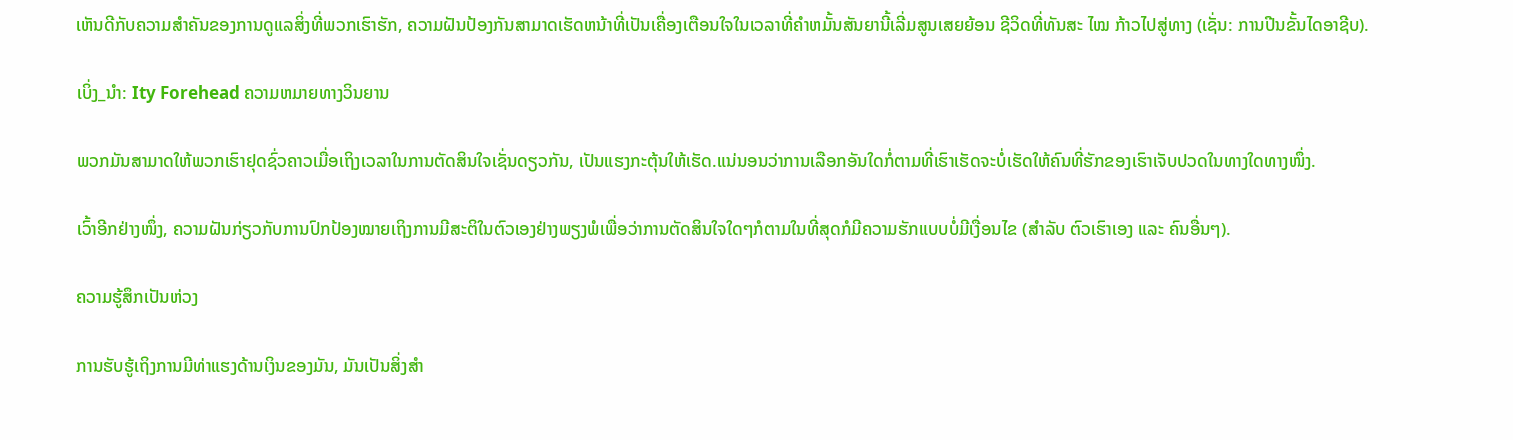ເຫັນດີກັບຄວາມສໍາຄັນຂອງການດູແລສິ່ງທີ່ພວກເຮົາຮັກ, ຄວາມຝັນປ້ອງກັນສາມາດເຮັດຫນ້າທີ່ເປັນເຄື່ອງເຕືອນໃຈໃນເວລາທີ່ຄໍາຫມັ້ນສັນຍານີ້ເລີ່ມສູນເສຍຍ້ອນ ຊີວິດທີ່ທັນສະ ໄໝ ກ້າວໄປສູ່ທາງ (ເຊັ່ນ: ການປີນຂັ້ນໄດອາຊີບ).

ເບິ່ງ_ນຳ: Ity Forehead ຄວາມຫມາຍທາງວິນຍານ

ພວກມັນສາມາດໃຫ້ພວກເຮົາຢຸດຊົ່ວຄາວເມື່ອເຖິງເວລາໃນການຕັດສິນໃຈເຊັ່ນດຽວກັນ, ເປັນແຮງກະຕຸ້ນໃຫ້ເຮັດ.ແນ່ນອນວ່າການເລືອກອັນໃດກໍ່ຕາມທີ່ເຮົາເຮັດຈະບໍ່ເຮັດໃຫ້ຄົນທີ່ຮັກຂອງເຮົາເຈັບປວດໃນທາງໃດທາງໜຶ່ງ.

ເວົ້າອີກຢ່າງໜຶ່ງ, ຄວາມຝັນກ່ຽວກັບການປົກປ້ອງໝາຍເຖິງການມີສະຕິໃນຕົວເອງຢ່າງພຽງພໍເພື່ອວ່າການຕັດສິນໃຈໃດໆກໍຕາມໃນທີ່ສຸດກໍມີຄວາມຮັກແບບບໍ່ມີເງື່ອນໄຂ (ສຳລັບ ຕົວເຮົາເອງ ແລະ ຄົນອື່ນໆ).

ຄວາມຮູ້ສຶກເປັນຫ່ວງ

ການຮັບຮູ້ເຖິງການມີທ່າແຮງດ້ານເງິນຂອງມັນ, ມັນເປັນສິ່ງສໍາ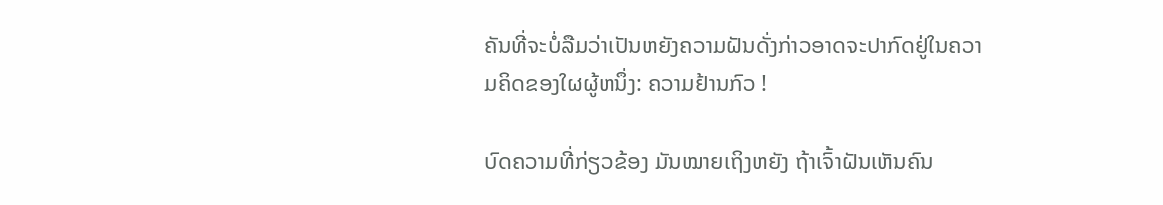ຄັນທີ່ຈະບໍ່ລືມວ່າເປັນຫຍັງຄວາມຝັນດັ່ງກ່າວອາດຈະປາກົດຢູ່ໃນຄວາມຄິດຂອງໃຜຜູ້ຫນຶ່ງ: ຄວາມຢ້ານກົວ !

ບົດຄວາມທີ່ກ່ຽວຂ້ອງ ມັນໝາຍເຖິງຫຍັງ ຖ້າເຈົ້າຝັນເຫັນຄົນ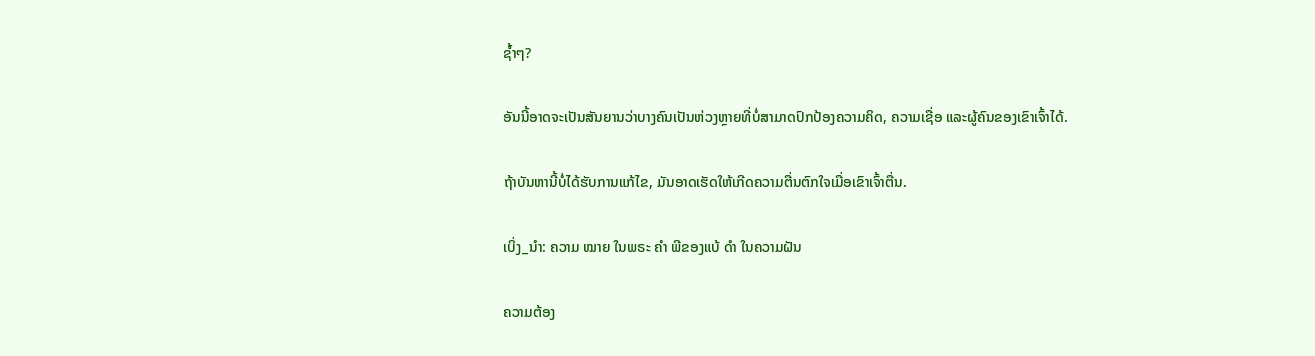ຊ້ຳໆ?

ອັນນີ້ອາດຈະເປັນສັນຍານວ່າບາງຄົນເປັນຫ່ວງຫຼາຍທີ່ບໍ່ສາມາດປົກປ້ອງຄວາມຄິດ, ຄວາມເຊື່ອ ແລະຜູ້ຄົນຂອງເຂົາເຈົ້າໄດ້.

ຖ້າບັນຫານີ້ບໍ່ໄດ້ຮັບການແກ້ໄຂ, ມັນອາດເຮັດໃຫ້ເກີດຄວາມຕື່ນຕົກໃຈເມື່ອເຂົາເຈົ້າຕື່ນ.

ເບິ່ງ_ນຳ: ຄວາມ ໝາຍ ໃນພຣະ ຄຳ ພີຂອງແບ້ ດຳ ໃນຄວາມຝັນ

ຄວາມຕ້ອງ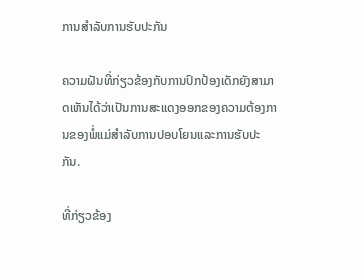ການສໍາລັບການຮັບປະກັນ

ຄວາມຝັນທີ່ກ່ຽວຂ້ອງກັບການປົກປ້ອງເດັກຍັງສາມາດເຫັນໄດ້ວ່າເປັນການສະແດງອອກຂອງຄວາມຕ້ອງການຂອງພໍ່ແມ່ສໍາລັບການປອບໂຍນແລະການຮັບປະກັນ.

ທີ່ກ່ຽວຂ້ອງ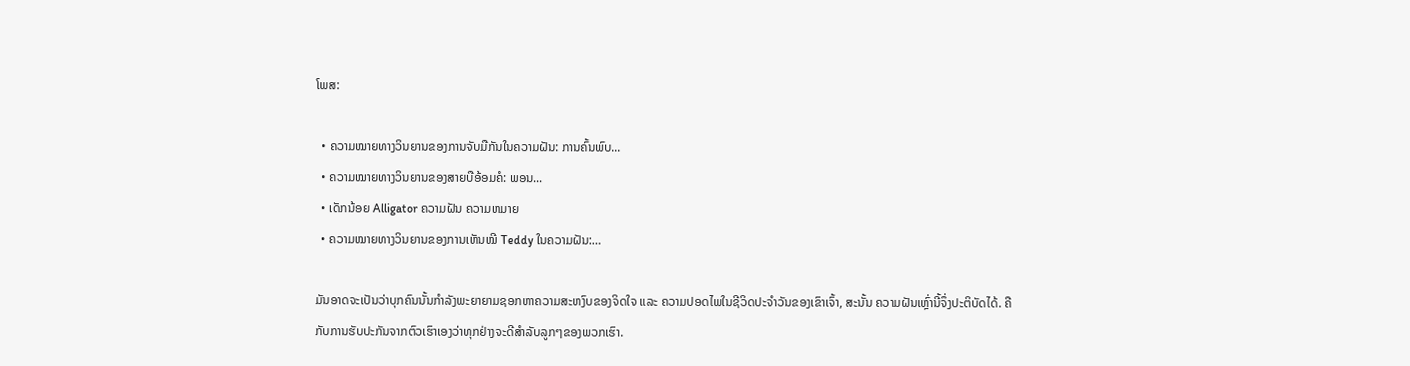ໂພສ:

  • ຄວາມໝາຍທາງວິນຍານຂອງການຈັບມືກັນໃນຄວາມຝັນ: ການຄົ້ນພົບ...
  • ຄວາມໝາຍທາງວິນຍານຂອງສາຍບືອ້ອມຄໍ: ພອນ...
  • ເດັກນ້ອຍ Alligator ຄວາມຝັນ ຄວາມຫມາຍ
  • ຄວາມໝາຍທາງວິນຍານຂອງການເຫັນໝີ Teddy ໃນຄວາມຝັນ:…

ມັນອາດຈະເປັນວ່າບຸກຄົນນັ້ນກຳລັງພະຍາຍາມຊອກຫາຄວາມສະຫງົບຂອງຈິດໃຈ ແລະ ຄວາມປອດໄພໃນຊີວິດປະຈຳວັນຂອງເຂົາເຈົ້າ, ສະນັ້ນ ຄວາມຝັນເຫຼົ່ານີ້ຈຶ່ງປະຕິບັດໄດ້. ຄືກັບການຮັບປະກັນຈາກຕົວເຮົາເອງວ່າທຸກຢ່າງຈະດີສຳລັບລູກໆຂອງພວກເຮົາ.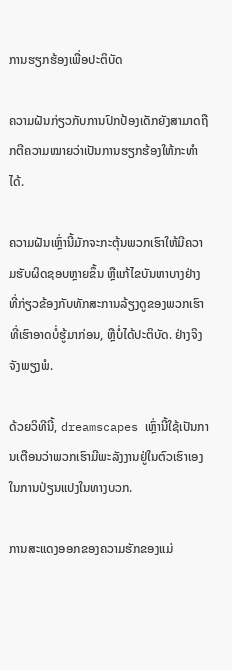ການຮຽກຮ້ອງເພື່ອປະຕິບັດ

ຄວາມຝັນກ່ຽວກັບການປົກປ້ອງເດັກຍັງສາມາດຖືກຕີຄວາມໝາຍວ່າເປັນການຮຽກຮ້ອງໃຫ້ກະທໍາໄດ້.

ຄວາມຝັນເຫຼົ່ານີ້ມັກຈະກະຕຸ້ນພວກເຮົາໃຫ້ມີຄວາມຮັບຜິດຊອບຫຼາຍຂຶ້ນ ຫຼືແກ້ໄຂບັນຫາບາງຢ່າງທີ່ກ່ຽວຂ້ອງກັບທັກສະການລ້ຽງດູຂອງພວກເຮົາທີ່ເຮົາອາດບໍ່ຮູ້ມາກ່ອນ, ຫຼືບໍ່ໄດ້ປະຕິບັດ. ຢ່າງຈິງຈັງພຽງພໍ.

ດ້ວຍວິທີນີ້, dreamscapes ເຫຼົ່ານີ້ໃຊ້ເປັນການເຕືອນວ່າພວກເຮົາມີພະລັງງານຢູ່ໃນຕົວເຮົາເອງໃນການປ່ຽນແປງໃນທາງບວກ.

ການສະແດງອອກຂອງຄວາມຮັກຂອງແມ່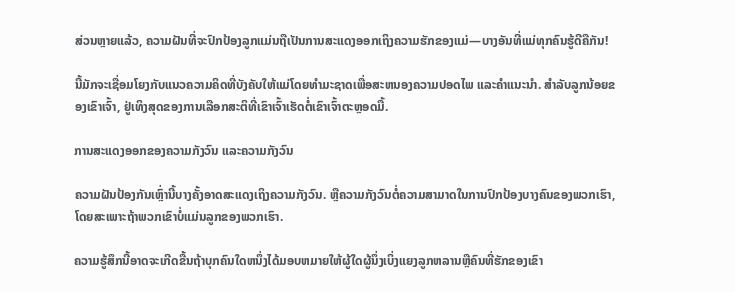ສ່ວນຫຼາຍແລ້ວ, ຄວາມຝັນທີ່ຈະປົກປ້ອງລູກແມ່ນຖືເປັນການສະແດງອອກເຖິງຄວາມຮັກຂອງແມ່—ບາງອັນທີ່ແມ່ທຸກຄົນຮູ້ດີຄືກັນ!

ນີ້ມັກຈະເຊື່ອມໂຍງກັບແນວຄວາມຄິດທີ່ບັງຄັບໃຫ້ແມ່ໂດຍທໍາມະຊາດເພື່ອສະຫນອງຄວາມປອດໄພ ແລະຄໍາແນະນໍາ. ສໍາລັບລູກນ້ອຍຂອງເຂົາເຈົ້າ, ຢູ່ເທິງສຸດຂອງການເລືອກສະຕິທີ່ເຂົາເຈົ້າເຮັດຕໍ່ເຂົາເຈົ້າຕະຫຼອດມື້.

ການສະແດງອອກຂອງຄວາມກັງວົນ ແລະຄວາມກັງວົນ

ຄວາມຝັນປ້ອງກັນເຫຼົ່ານີ້ບາງຄັ້ງອາດສະແດງເຖິງຄວາມກັງວົນ. ຫຼືຄວາມກັງວົນຕໍ່ຄວາມສາມາດໃນການປົກປ້ອງບາງຄົນຂອງພວກເຮົາ, ໂດຍສະເພາະຖ້າພວກເຂົາບໍ່ແມ່ນລູກຂອງພວກເຮົາ.

ຄວາມຮູ້ສຶກນີ້ອາດຈະເກີດຂື້ນຖ້າບຸກຄົນໃດຫນຶ່ງໄດ້ມອບຫມາຍໃຫ້ຜູ້ໃດຜູ້ນຶ່ງເບິ່ງແຍງລູກຫລານຫຼືຄົນທີ່ຮັກຂອງເຂົາ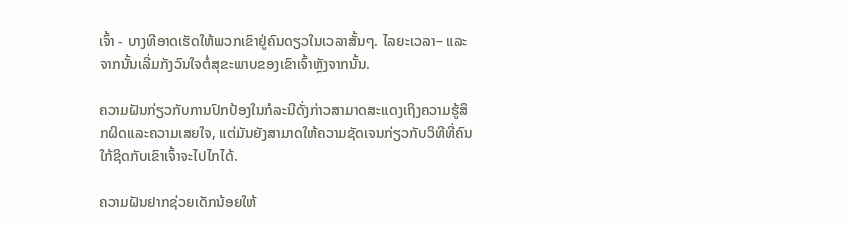ເຈົ້າ - ບາງທີອາດເຮັດໃຫ້ພວກເຂົາຢູ່ຄົນດຽວໃນເວລາສັ້ນໆ. ໄລຍະເວລາ– ແລະຈາກນັ້ນເລີ່ມກັງວົນໃຈຕໍ່ສຸຂະພາບຂອງເຂົາເຈົ້າຫຼັງຈາກນັ້ນ.

ຄວາມຝັນກ່ຽວກັບການປົກປ້ອງໃນກໍລະນີດັ່ງກ່າວສາມາດສະແດງເຖິງຄວາມຮູ້ສຶກຜິດແລະຄວາມເສຍໃຈ, ແຕ່ມັນຍັງສາມາດໃຫ້ຄວາມຊັດເຈນກ່ຽວກັບວິທີທີ່ຄົນໃກ້ຊິດກັບເຂົາເຈົ້າຈະໄປໄກໄດ້.

ຄວາມຝັນຢາກຊ່ວຍເດັກນ້ອຍໃຫ້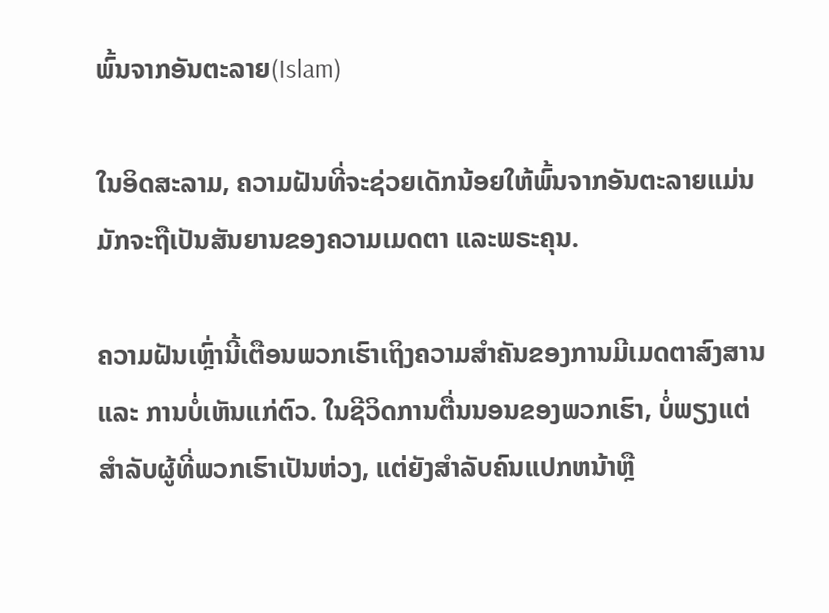ພົ້ນຈາກອັນຕະລາຍ(Islam)

ໃນອິດສະລາມ, ຄວາມຝັນທີ່ຈະຊ່ວຍເດັກນ້ອຍໃຫ້ພົ້ນຈາກອັນຕະລາຍແມ່ນມັກຈະຖືເປັນສັນຍານຂອງຄວາມເມດຕາ ແລະພຣະຄຸນ.

ຄວາມຝັນເຫຼົ່ານີ້ເຕືອນພວກເຮົາເຖິງຄວາມສຳຄັນຂອງການມີເມດຕາສົງສານ ແລະ ການບໍ່ເຫັນແກ່ຕົວ. ໃນຊີວິດການຕື່ນນອນຂອງພວກເຮົາ, ບໍ່ພຽງແຕ່ສໍາລັບຜູ້ທີ່ພວກເຮົາເປັນຫ່ວງ, ແຕ່ຍັງສໍາລັບຄົນແປກຫນ້າຫຼື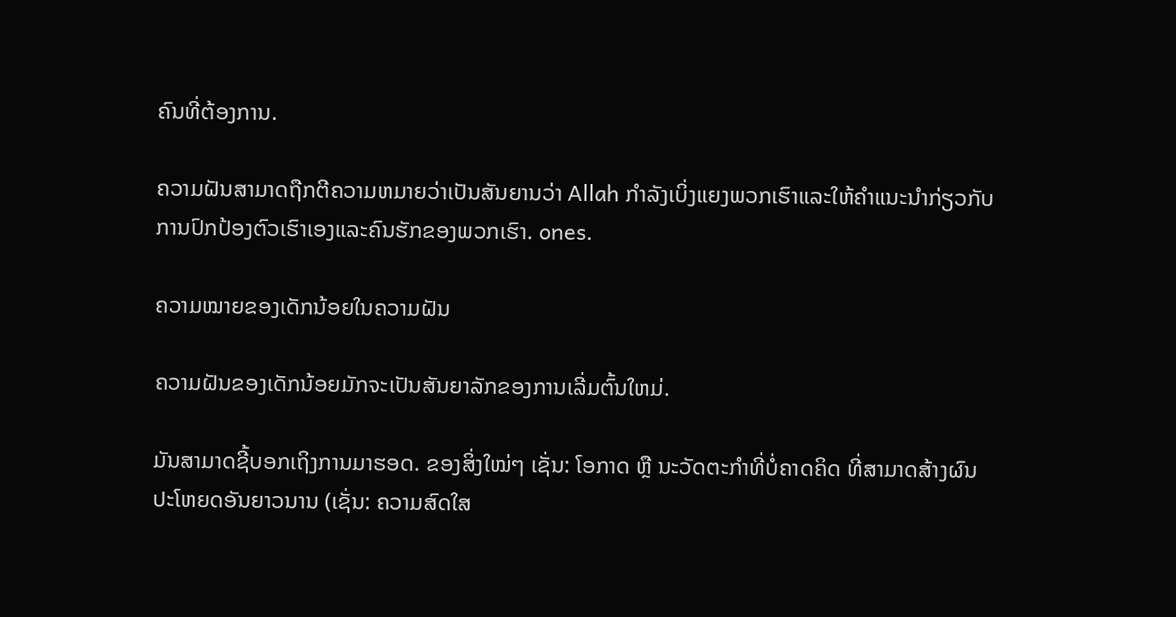ຄົນທີ່ຕ້ອງການ.

ຄວາມຝັນສາມາດຖືກຕີຄວາມຫມາຍວ່າເປັນສັນຍານວ່າ Allah ກໍາລັງເບິ່ງແຍງພວກເຮົາແລະໃຫ້ຄໍາແນະນໍາກ່ຽວກັບການປົກປ້ອງຕົວເຮົາເອງແລະຄົນຮັກຂອງພວກເຮົາ. ones.

ຄວາມໝາຍຂອງເດັກນ້ອຍໃນຄວາມຝັນ

ຄວາມຝັນຂອງເດັກນ້ອຍມັກຈະເປັນສັນຍາລັກຂອງການເລີ່ມຕົ້ນໃຫມ່.

ມັນສາມາດຊີ້ບອກເຖິງການມາຮອດ. ຂອງສິ່ງໃໝ່ໆ ເຊັ່ນ: ໂອກາດ ຫຼື ນະວັດຕະກໍາທີ່ບໍ່ຄາດຄິດ ທີ່ສາມາດສ້າງຜົນປະໂຫຍດອັນຍາວນານ (ເຊັ່ນ: ຄວາມສົດໃສ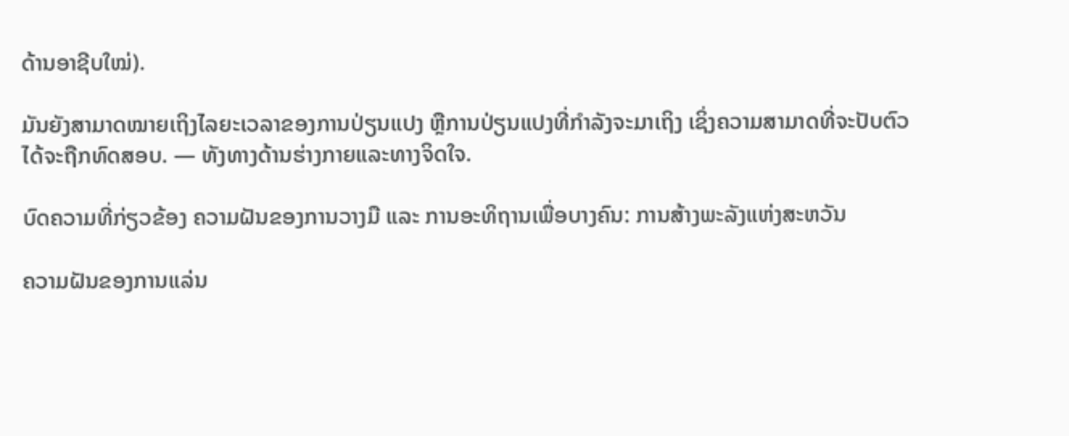ດ້ານອາຊີບໃໝ່).

ມັນຍັງສາມາດໝາຍເຖິງໄລຍະເວລາຂອງການປ່ຽນແປງ ຫຼືການປ່ຽນແປງທີ່ກຳລັງຈະມາເຖິງ ເຊິ່ງຄວາມສາມາດທີ່ຈະປັບຕົວໄດ້ຈະຖືກທົດສອບ. — ທັງທາງດ້ານຮ່າງກາຍແລະທາງຈິດໃຈ.

ບົດຄວາມທີ່ກ່ຽວຂ້ອງ ຄວາມຝັນຂອງການວາງມື ແລະ ການອະທິຖານເພື່ອບາງຄົນ: ການສ້າງພະລັງແຫ່ງສະຫວັນ

ຄວາມຝັນຂອງການແລ່ນ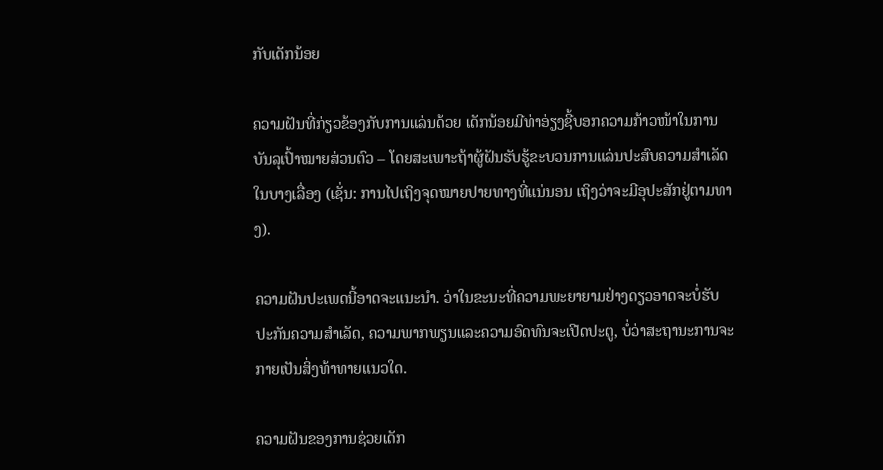ກັບເດັກນ້ອຍ

ຄວາມຝັນທີ່ກ່ຽວຂ້ອງກັບການແລ່ນດ້ວຍ ເດັກນ້ອຍມີທ່າອ່ຽງຊີ້ບອກຄວາມກ້າວໜ້າໃນການບັນລຸເປົ້າໝາຍສ່ວນຕົວ – ໂດຍສະເພາະຖ້າຜູ້ຝັນຮັບຮູ້ຂະບວນການແລ່ນປະສົບຄວາມສຳເລັດໃນບາງເລື່ອງ (ເຊັ່ນ: ການໄປເຖິງຈຸດໝາຍປາຍທາງທີ່ແນ່ນອນ ເຖິງວ່າຈະມີອຸປະສັກຢູ່ຕາມທາງ).

ຄວາມຝັນປະເພດນີ້ອາດຈະແນະນຳ. ວ່າໃນຂະນະທີ່ຄວາມພະຍາຍາມຢ່າງດຽວອາດຈະບໍ່ຮັບປະກັນຄວາມສໍາເລັດ, ຄວາມພາກພຽນແລະຄວາມອົດທົນຈະເປີດປະຕູ, ບໍ່ວ່າສະຖານະການຈະກາຍເປັນສິ່ງທ້າທາຍແນວໃດ.

ຄວາມຝັນຂອງການຊ່ວຍເດັກ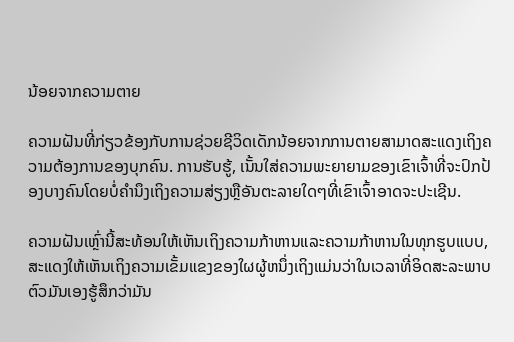ນ້ອຍຈາກຄວາມຕາຍ

ຄວາມຝັນທີ່ກ່ຽວຂ້ອງກັບການຊ່ວຍຊີວິດເດັກນ້ອຍຈາກການຕາຍສາມາດສະແດງເຖິງຄວາມຕ້ອງການຂອງບຸກຄົນ. ການຮັບຮູ້, ເນັ້ນໃສ່ຄວາມພະຍາຍາມຂອງເຂົາເຈົ້າທີ່ຈະປົກປ້ອງບາງຄົນໂດຍບໍ່ຄໍານຶງເຖິງຄວາມສ່ຽງຫຼືອັນຕະລາຍໃດໆທີ່ເຂົາເຈົ້າອາດຈະປະເຊີນ.

ຄວາມຝັນເຫຼົ່ານີ້ສະທ້ອນໃຫ້ເຫັນເຖິງຄວາມກ້າຫານແລະຄວາມກ້າຫານໃນທຸກຮູບແບບ, ສະແດງໃຫ້ເຫັນເຖິງຄວາມເຂັ້ມແຂງຂອງໃຜຜູ້ຫນຶ່ງເຖິງແມ່ນວ່າໃນເວລາທີ່ອິດສະລະພາບຕົວມັນເອງຮູ້ສຶກວ່າມັນ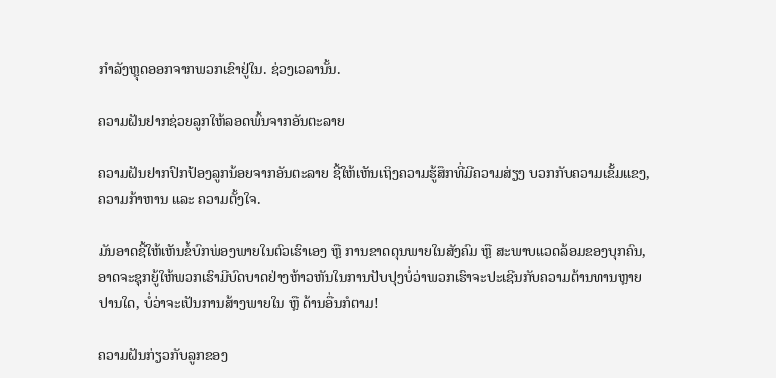ກໍາລັງຫຼຸດອອກຈາກພວກເຂົາຢູ່ໃນ. ຊ່ວງເວລານັ້ນ.

ຄວາມຝັນຢາກຊ່ວຍລູກໃຫ້ລອດພົ້ນຈາກອັນຕະລາຍ

ຄວາມຝັນຢາກປົກປ້ອງລູກນ້ອຍຈາກອັນຕະລາຍ ຊີ້ໃຫ້ເຫັນເຖິງຄວາມຮູ້ສຶກທີ່ມີຄວາມສ່ຽງ ບວກກັບຄວາມເຂັ້ມແຂງ, ຄວາມກ້າຫານ ແລະ ຄວາມຕັ້ງໃຈ.

ມັນອາດຊີ້ໃຫ້ເຫັນຂໍ້ບົກພ່ອງພາຍໃນຕົວເຮົາເອງ ຫຼື ການຂາດດຸນພາຍໃນສັງຄົມ ຫຼື ສະພາບແວດລ້ອມຂອງບຸກຄົນ, ອາດຈະຊຸກຍູ້ໃຫ້ພວກເຮົາມີບົດບາດຢ່າງຫ້າວຫັນໃນການປັບປຸງບໍ່ວ່າພວກເຮົາຈະປະເຊີນກັບຄວາມຕ້ານທານຫຼາຍປານໃດ, ບໍ່ວ່າຈະເປັນການສ້າງພາຍໃນ ຫຼື ດ້ານອື່ນກໍຕາມ!

ຄວາມຝັນກ່ຽວກັບລູກຂອງ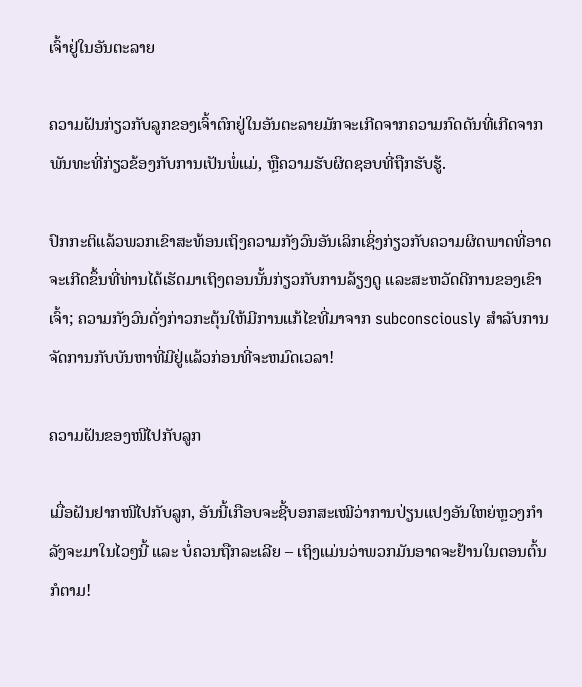ເຈົ້າຢູ່ໃນອັນຕະລາຍ

ຄວາມຝັນກ່ຽວກັບລູກຂອງເຈົ້າຕົກຢູ່ໃນອັນຕະລາຍມັກຈະເກີດຈາກຄວາມກົດດັນທີ່ເກີດຈາກພັນທະທີ່ກ່ຽວຂ້ອງກັບການເປັນພໍ່ແມ່, ຫຼືຄວາມຮັບຜິດຊອບທີ່ຖືກຮັບຮູ້.

ປົກກະຕິແລ້ວພວກເຂົາສະທ້ອນເຖິງຄວາມກັງວົນອັນເລິກເຊິ່ງກ່ຽວກັບຄວາມຜິດພາດທີ່ອາດຈະເກີດຂຶ້ນທີ່ທ່ານໄດ້ເຮັດມາເຖິງຕອນນັ້ນກ່ຽວກັບການລ້ຽງດູ ແລະສະຫວັດດີການຂອງເຂົາເຈົ້າ; ຄວາມກັງວົນດັ່ງກ່າວກະຕຸ້ນໃຫ້ມີການແກ້ໄຂທີ່ມາຈາກ subconsciously ສໍາລັບການຈັດການກັບບັນຫາທີ່ມີຢູ່ແລ້ວກ່ອນທີ່ຈະຫມົດເວລາ!

ຄວາມຝັນຂອງໜີໄປກັບລູກ

ເມື່ອຝັນຢາກໜີໄປກັບລູກ, ອັນນີ້ເກືອບຈະຊີ້ບອກສະເໝີວ່າການປ່ຽນແປງອັນໃຫຍ່ຫຼວງກຳລັງຈະມາໃນໄວໆນີ້ ແລະ ບໍ່ຄວນຖືກລະເລີຍ – ເຖິງແມ່ນວ່າພວກມັນອາດຈະຢ້ານໃນຕອນຕົ້ນກໍຕາມ!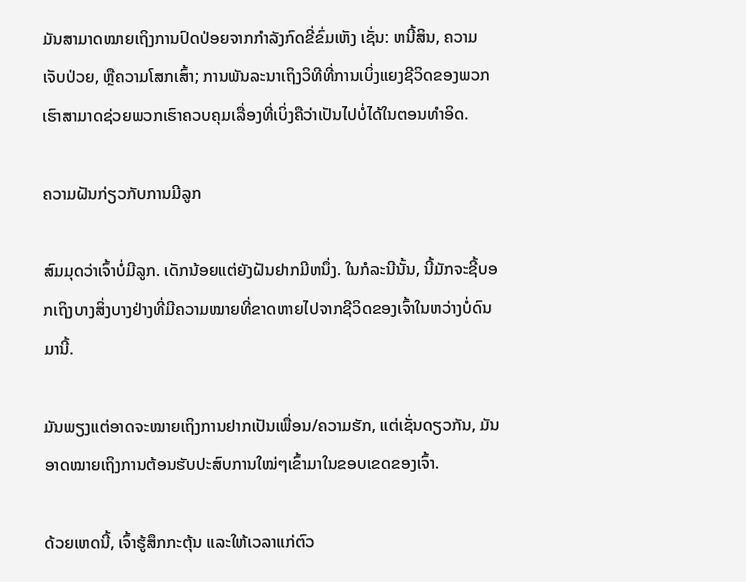ມັນສາມາດໝາຍເຖິງການປົດປ່ອຍຈາກກຳລັງກົດຂີ່ຂົ່ມເຫັງ ເຊັ່ນ: ຫນີ້ສິນ, ຄວາມເຈັບປ່ວຍ, ຫຼືຄວາມໂສກເສົ້າ; ການພັນລະນາເຖິງວິທີທີ່ການເບິ່ງແຍງຊີວິດຂອງພວກເຮົາສາມາດຊ່ວຍພວກເຮົາຄວບຄຸມເລື່ອງທີ່ເບິ່ງຄືວ່າເປັນໄປບໍ່ໄດ້ໃນຕອນທໍາອິດ.

ຄວາມຝັນກ່ຽວກັບການມີລູກ

ສົມມຸດວ່າເຈົ້າບໍ່ມີລູກ. ເດັກນ້ອຍແຕ່ຍັງຝັນຢາກມີຫນຶ່ງ. ໃນກໍລະນີນັ້ນ, ນີ້ມັກຈະຊີ້ບອກເຖິງບາງສິ່ງບາງຢ່າງທີ່ມີຄວາມໝາຍທີ່ຂາດຫາຍໄປຈາກຊີວິດຂອງເຈົ້າໃນຫວ່າງບໍ່ດົນມານີ້.

ມັນພຽງແຕ່ອາດຈະໝາຍເຖິງການຢາກເປັນເພື່ອນ/ຄວາມຮັກ, ແຕ່ເຊັ່ນດຽວກັນ, ມັນອາດໝາຍເຖິງການຕ້ອນຮັບປະສົບການໃໝ່ໆເຂົ້າມາໃນຂອບເຂດຂອງເຈົ້າ.

ດ້ວຍເຫດນີ້, ເຈົ້າຮູ້ສຶກກະຕຸ້ນ ແລະໃຫ້ເວລາແກ່ຕົວ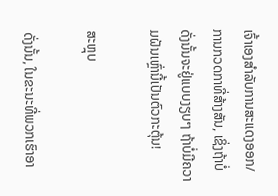ເຈົ້າເອງສຳລັບການສະແດງອອກ/ການກວດກາທີ່ສ້າງສັນ, ເຊິ່ງຖ້າບໍ່ດັ່ງນັ້ນຈະຢູ່ແບບງຽບໆ ຖ້າບໍ່ມີຄວາມຝັນເຫຼົ່ານີ້ເປັນຕົວກະຕຸ້ນ!

ສະຫຼຸບ

ດັ່ງນັ້ນ, ໃນຂະນະທີ່ພວກເຮົາອາ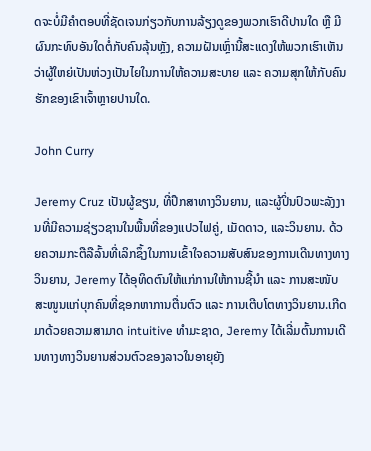ດຈະບໍ່ມີຄຳຕອບທີ່ຊັດເຈນກ່ຽວກັບການລ້ຽງດູຂອງພວກເຮົາດີປານໃດ ຫຼື ມີຜົນກະທົບອັນໃດຕໍ່ກັບຄົນລຸ້ນຫຼັງ, ຄວາມຝັນເຫຼົ່ານີ້ສະແດງໃຫ້ພວກເຮົາເຫັນວ່າຜູ້ໃຫຍ່ເປັນຫ່ວງເປັນໄຍໃນການໃຫ້ຄວາມສະບາຍ ແລະ ຄວາມສຸກໃຫ້ກັບຄົນຮັກຂອງເຂົາເຈົ້າຫຼາຍປານໃດ.

John Curry

Jeremy Cruz ເປັນຜູ້ຂຽນ, ທີ່ປຶກສາທາງວິນຍານ, ແລະຜູ້ປິ່ນປົວພະລັງງານທີ່ມີຄວາມຊ່ຽວຊານໃນພື້ນທີ່ຂອງແປວໄຟຄູ່, ເມັດດາວ, ແລະວິນຍານ. ດ້ວຍຄວາມກະຕືລືລົ້ນທີ່ເລິກຊຶ້ງໃນການເຂົ້າໃຈຄວາມສັບສົນຂອງການເດີນທາງທາງວິນຍານ, Jeremy ໄດ້ອຸທິດຕົນໃຫ້ແກ່ການໃຫ້ການຊີ້ນຳ ແລະ ການສະໜັບສະໜູນແກ່ບຸກຄົນທີ່ຊອກຫາການຕື່ນຕົວ ແລະ ການເຕີບໂຕທາງວິນຍານ.ເກີດມາດ້ວຍຄວາມສາມາດ intuitive ທໍາມະຊາດ, Jeremy ໄດ້ເລີ່ມຕົ້ນການເດີນທາງທາງວິນຍານສ່ວນຕົວຂອງລາວໃນອາຍຸຍັງ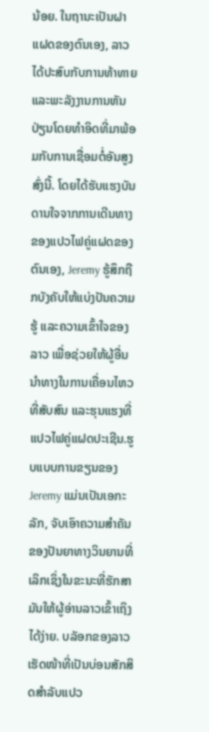ນ້ອຍ. ໃນຖານະເປັນຝາແຝດຂອງຕົນເອງ, ລາວໄດ້ປະສົບກັບການທ້າທາຍແລະພະລັງງານການຫັນປ່ຽນໂດຍທໍາອິດທີ່ມາພ້ອມກັບການເຊື່ອມຕໍ່ອັນສູງສົ່ງນີ້. ໂດຍໄດ້ຮັບແຮງບັນດານໃຈຈາກການເດີນທາງຂອງແປວໄຟຄູ່ແຝດຂອງຕົນເອງ, Jeremy ຮູ້ສຶກຖືກບັງຄັບໃຫ້ແບ່ງປັນຄວາມຮູ້ ແລະຄວາມເຂົ້າໃຈຂອງລາວ ເພື່ອຊ່ວຍໃຫ້ຜູ້ອື່ນນໍາທາງໃນການເຄື່ອນໄຫວທີ່ສັບສົນ ແລະຮຸນແຮງທີ່ແປວໄຟຄູ່ແຝດປະເຊີນ.ຮູບແບບການຂຽນຂອງ Jeremy ແມ່ນເປັນເອກະລັກ, ຈັບເອົາຄວາມສໍາຄັນຂອງປັນຍາທາງວິນຍານທີ່ເລິກເຊິ່ງໃນຂະນະທີ່ຮັກສາມັນໃຫ້ຜູ້ອ່ານລາວເຂົ້າເຖິງໄດ້ງ່າຍ. ບລັອກຂອງລາວເຮັດໜ້າທີ່ເປັນບ່ອນສັກສິດສຳລັບແປວ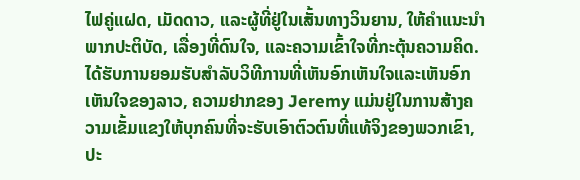ໄຟຄູ່ແຝດ, ເມັດດາວ, ແລະຜູ້ທີ່ຢູ່ໃນເສັ້ນທາງວິນຍານ, ໃຫ້ຄໍາແນະນໍາພາກປະຕິບັດ, ເລື່ອງທີ່ດົນໃຈ, ແລະຄວາມເຂົ້າໃຈທີ່ກະຕຸ້ນຄວາມຄິດ.ໄດ້ຮັບການຍອມຮັບສໍາລັບວິທີການທີ່ເຫັນອົກເຫັນໃຈແລະເຫັນອົກເຫັນໃຈຂອງລາວ, ຄວາມຢາກຂອງ Jeremy ແມ່ນຢູ່ໃນການສ້າງຄວາມເຂັ້ມແຂງໃຫ້ບຸກຄົນທີ່ຈະຮັບເອົາຕົວຕົນທີ່ແທ້ຈິງຂອງພວກເຂົາ, ປະ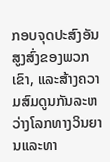ກອບຈຸດປະສົງອັນສູງສົ່ງຂອງພວກເຂົາ, ແລະສ້າງຄວາມສົມດູນກັນລະຫວ່າງໂລກທາງວິນຍານແລະທາ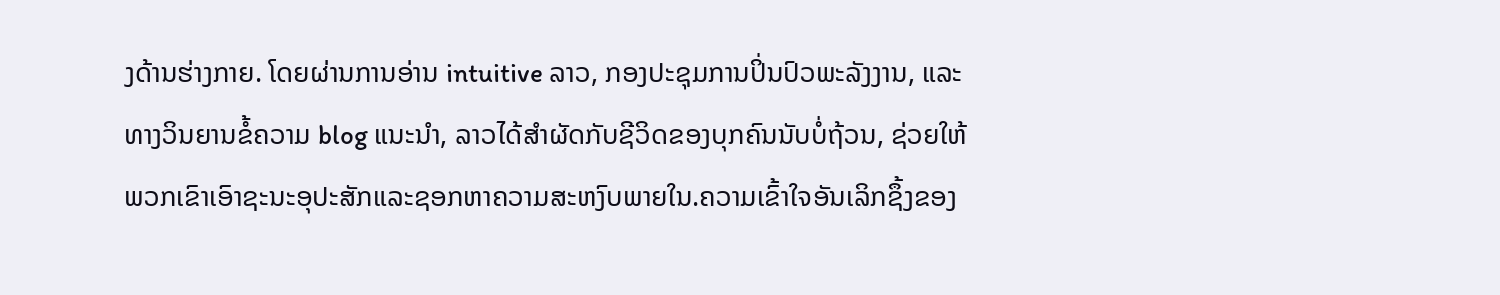ງດ້ານຮ່າງກາຍ. ໂດຍຜ່ານການອ່ານ intuitive ລາວ, ກອງປະຊຸມການປິ່ນປົວພະລັງງານ, ແລະທາງວິນຍານຂໍ້ຄວາມ blog ແນະນໍາ, ລາວໄດ້ສໍາຜັດກັບຊີວິດຂອງບຸກຄົນນັບບໍ່ຖ້ວນ, ຊ່ວຍໃຫ້ພວກເຂົາເອົາຊະນະອຸປະສັກແລະຊອກຫາຄວາມສະຫງົບພາຍໃນ.ຄວາມເຂົ້າໃຈອັນເລິກຊຶ້ງຂອງ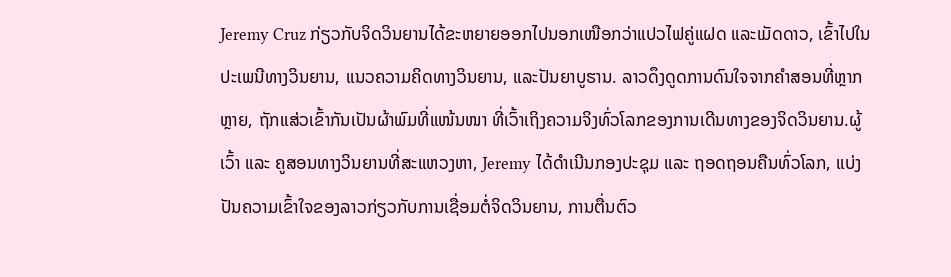Jeremy Cruz ກ່ຽວກັບຈິດວິນຍານໄດ້ຂະຫຍາຍອອກໄປນອກເໜືອກວ່າແປວໄຟຄູ່ແຝດ ແລະເມັດດາວ, ເຂົ້າໄປໃນປະເພນີທາງວິນຍານ, ແນວຄວາມຄິດທາງວິນຍານ, ແລະປັນຍາບູຮານ. ລາວດຶງດູດການດົນໃຈຈາກຄຳສອນທີ່ຫຼາກຫຼາຍ, ຖັກແສ່ວເຂົ້າກັນເປັນຜ້າພົມທີ່ແໜ້ນໜາ ທີ່ເວົ້າເຖິງຄວາມຈິງທົ່ວໂລກຂອງການເດີນທາງຂອງຈິດວິນຍານ.ຜູ້ເວົ້າ ແລະ ຄູສອນທາງວິນຍານທີ່ສະແຫວງຫາ, Jeremy ໄດ້ດໍາເນີນກອງປະຊຸມ ແລະ ຖອດຖອນຄືນທົ່ວໂລກ, ແບ່ງປັນຄວາມເຂົ້າໃຈຂອງລາວກ່ຽວກັບການເຊື່ອມຕໍ່ຈິດວິນຍານ, ການຕື່ນຕົວ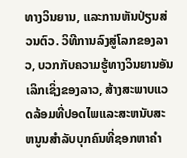ທາງວິນຍານ, ແລະການຫັນປ່ຽນສ່ວນຕົວ. ວິທີການລົງສູ່ໂລກຂອງລາວ, ບວກກັບຄວາມຮູ້ທາງວິນຍານອັນເລິກເຊິ່ງຂອງລາວ, ສ້າງສະພາບແວດລ້ອມທີ່ປອດໄພແລະສະຫນັບສະຫນູນສໍາລັບບຸກຄົນທີ່ຊອກຫາຄໍາ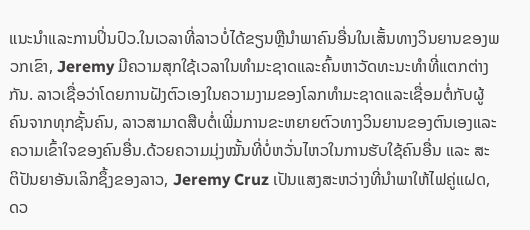ແນະນໍາແລະການປິ່ນປົວ.ໃນເວລາທີ່ລາວບໍ່ໄດ້ຂຽນຫຼືນໍາພາຄົນອື່ນໃນເສັ້ນທາງວິນຍານຂອງພວກເຂົາ, Jeremy ມີຄວາມສຸກໃຊ້ເວລາໃນທໍາມະຊາດແລະຄົ້ນຫາວັດທະນະທໍາທີ່ແຕກຕ່າງກັນ. ລາວເຊື່ອວ່າໂດຍການຝັງຕົວເອງໃນຄວາມງາມຂອງໂລກທໍາມະຊາດແລະເຊື່ອມຕໍ່ກັບຜູ້ຄົນຈາກທຸກຊັ້ນຄົນ, ລາວສາມາດສືບຕໍ່ເພີ່ມການຂະຫຍາຍຕົວທາງວິນຍານຂອງຕົນເອງແລະຄວາມເຂົ້າໃຈຂອງຄົນອື່ນ.ດ້ວຍຄວາມມຸ່ງໝັ້ນທີ່ບໍ່ຫວັ່ນໄຫວໃນການຮັບໃຊ້ຄົນອື່ນ ແລະ ສະຕິປັນຍາອັນເລິກຊຶ້ງຂອງລາວ, Jeremy Cruz ເປັນແສງສະຫວ່າງທີ່ນຳພາໃຫ້ໄຟຄູ່ແຝດ, ດວ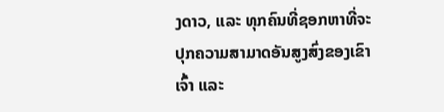ງດາວ, ແລະ ທຸກຄົນທີ່ຊອກຫາທີ່ຈະປຸກຄວາມສາມາດອັນສູງສົ່ງຂອງເຂົາເຈົ້າ ແລະ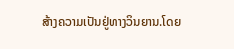ສ້າງຄວາມເປັນຢູ່ທາງວິນຍານ.ໂດຍ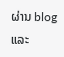ຜ່ານ blog ແລະ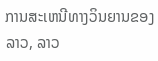ການສະເຫນີທາງວິນຍານຂອງລາວ, ລາວ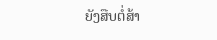ຍັງສືບຕໍ່ສ້າ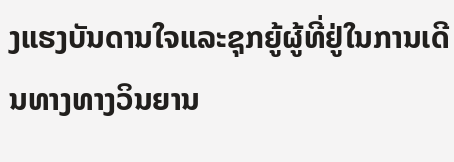ງແຮງບັນດານໃຈແລະຊຸກຍູ້ຜູ້ທີ່ຢູ່ໃນການເດີນທາງທາງວິນຍານ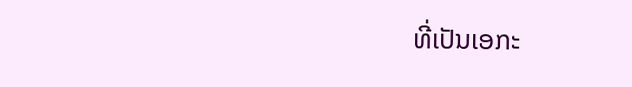ທີ່ເປັນເອກະ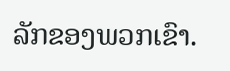ລັກຂອງພວກເຂົາ.